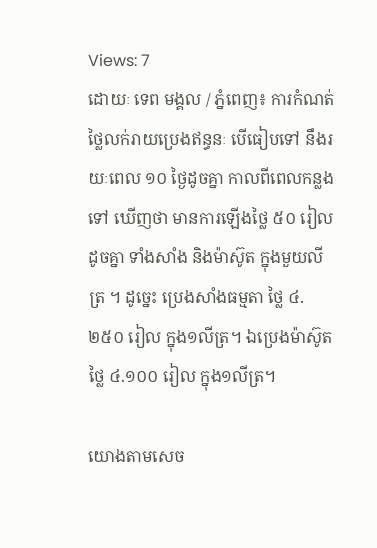Views: 7
ដោយៈ ទេព មង្គល / ភ្នំពេញ៖ ការកំណត់ថ្លៃលក់រាយប្រេងឥន្ធនៈ បេីធៀបទៅ នឹងរយៈពេល ១០ ថ្ងៃដូចគ្នា កាលពីពេលកន្លងទៅ ឃេីញថា មានការឡើងថ្លៃ ៥០ រៀលដូចគ្នា ទាំងសាំង និងម៉ាស៊ូត ក្នុងមួយលីត្រ ។ ដូច្នេះ ប្រេងសាំងធម្មតា ថ្លៃ ៤.២៥០ រៀល ក្នុង១លីត្រ។ ឯប្រេងម៉ាស៊ូត ថ្លៃ ៤.១០០ រៀល ក្នុង១លីត្រ។

យោងតាមសេច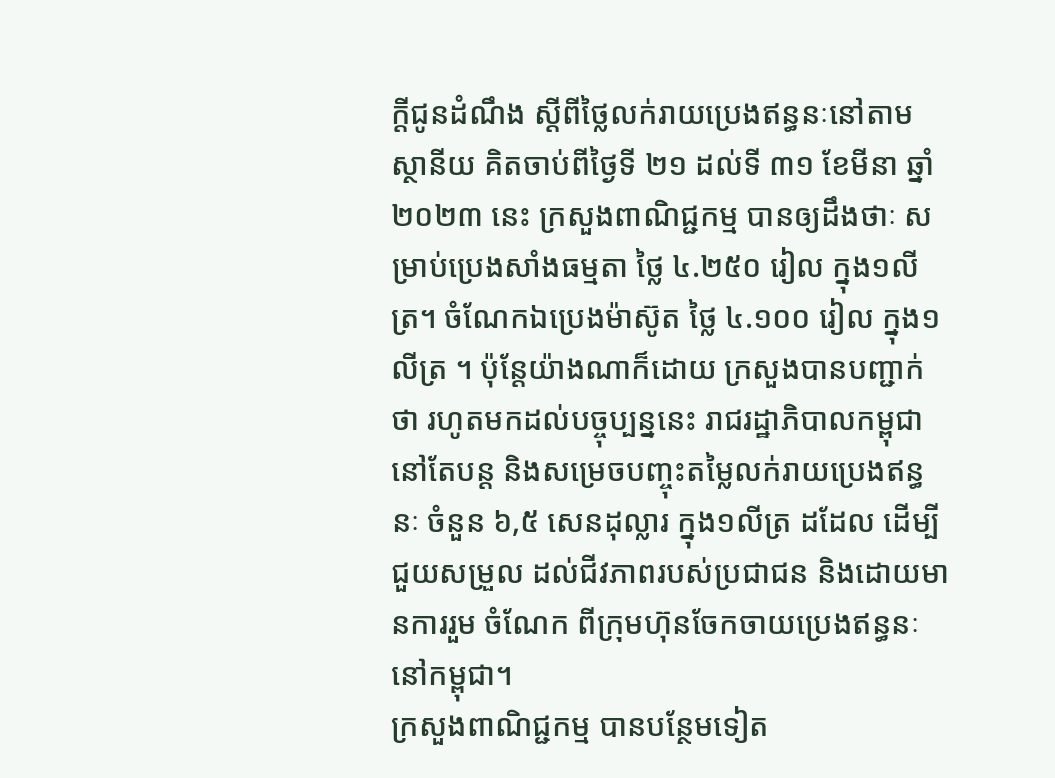ក្តីជូនដំណឹង ស្តីពីថ្លៃលក់រាយប្រេងឥន្ធនៈនៅតាមស្ថានីយ គិតចាប់ពីថ្ងៃទី ២១ ដល់ទី ៣១ ខែមីនា ឆ្នាំ២០២៣ នេះ ក្រសួងពាណិជ្ជកម្ម បានឲ្យដឹងថាៈ សម្រាប់ប្រេងសាំងធម្មតា ថ្លៃ ៤.២៥០ រៀល ក្នុង១លីត្រ។ ចំណែកឯប្រេងម៉ាស៊ូត ថ្លៃ ៤.១០០ រៀល ក្នុង១លីត្រ ។ ប៉ុន្តែយ៉ាងណាក៏ដោយ ក្រសួងបានបញ្ជាក់ថា រហូតមកដល់បច្ចុប្បន្ននេះ រាជរដ្ឋាភិបាលកម្ពុជា នៅតែបន្ត និងសម្រេចបញ្ចុះតម្លៃលក់រាយប្រេងឥន្ធនៈ ចំនួន ៦,៥ សេនដុល្លារ ក្នុង១លីត្រ ដដែល ដើម្បីជួយសម្រួល ដល់ជីវភាពរបស់ប្រជាជន និងដោយមានការរួម ចំណែក ពីក្រុមហ៊ុនចែកចាយប្រេងឥន្ធនៈ នៅកម្ពុជា។
ក្រសួងពាណិជ្ជកម្ម បានបន្ថែមទៀត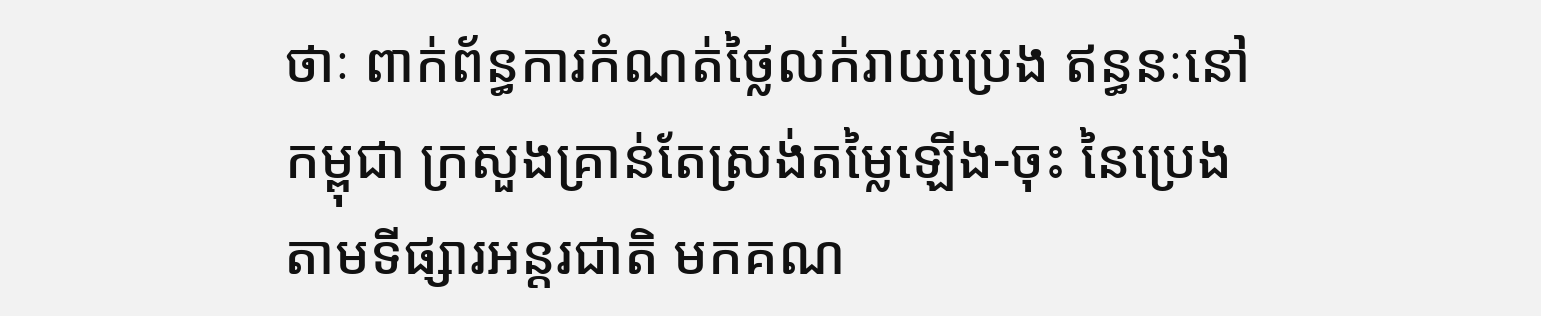ថាៈ ពាក់ព័ន្ធការកំណត់ថ្លៃលក់រាយប្រេង ឥន្ធនៈនៅកម្ពុជា ក្រសួងគ្រាន់តែស្រង់តម្លៃឡើង-ចុះ នៃប្រេងតាមទីផ្សារអន្តរជាតិ មកគណ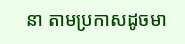នា តាមប្រកាសដូចមា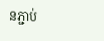នភ្ជាប់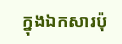ក្នុងឯកសារប៉ុ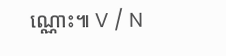ណ្ណោះ៕ V / N